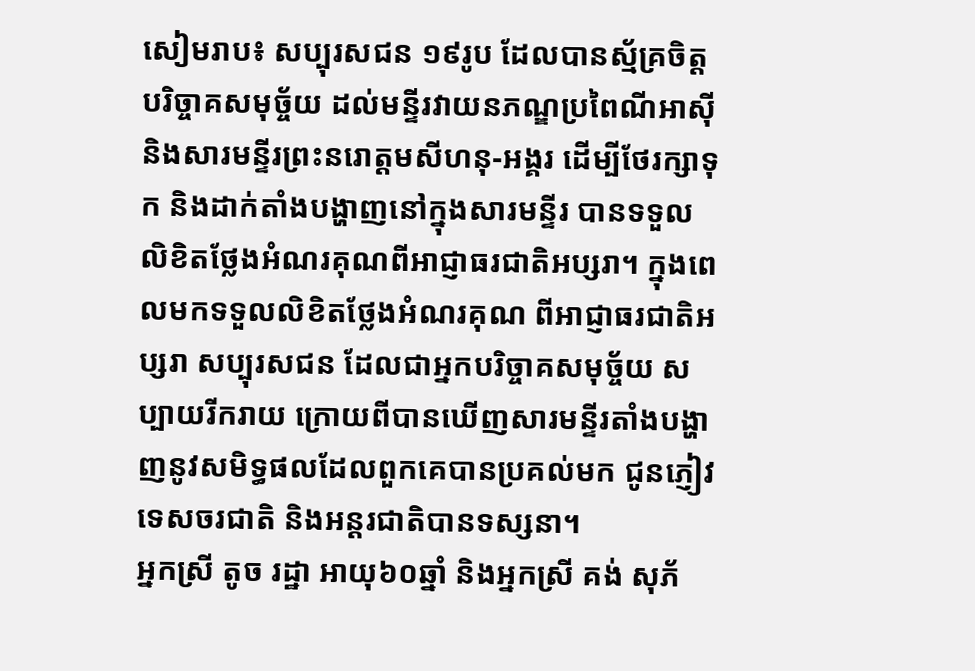សៀមរាប៖ សប្បុរសជន ១៩រូប ដែលបានស្ម័គ្រចិត្តបរិច្ចាគសមុច្ច័យ ដល់មន្ទីរវាយនភណ្ឌប្រពៃណីអាស៊ី និងសារមន្ទីរព្រះនរោត្តមសីហនុ-អង្គរ ដើម្បីថែរក្សាទុក និងដាក់តាំងបង្ហាញនៅក្នុងសារមន្ទីរ បានទទួលលិខិតថ្លែងអំណរគុណពីអាជ្ញាធរជាតិអប្សរា។ ក្នុងពេលមកទទួលលិខិតថ្លែងអំណរគុណ ពីអាជ្ញាធរជាតិអប្សរា សប្បុរសជន ដែលជាអ្នកបរិច្ចាគសមុច្ច័យ សប្បាយរីករាយ ក្រោយពីបានឃើញសារមន្ទីរតាំងបង្ហាញនូវសមិទ្ធផលដែលពួកគេបានប្រគល់មក ជូនភ្ញៀវទេសចរជាតិ និងអន្តរជាតិបានទស្សនា។
អ្នកស្រី តូច រដ្ឋា អាយុ៦០ឆ្នាំ និងអ្នកស្រី គង់ សុភ័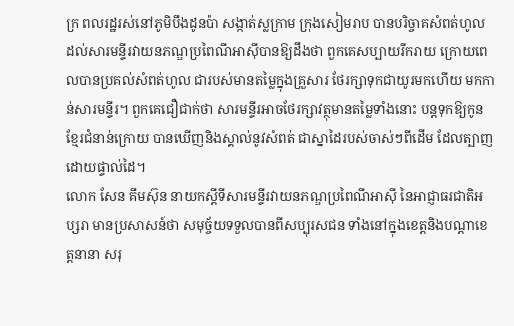ក្រ ពលរដ្ឋរស់នៅភូមិបឹងដូនប៉ា សង្កាត់ស្លក្រាម ក្រុងសៀមរាប បានបរិច្ចាគសំពត់ហូល ដល់សារមន្ទីរវាយនភណ្ឌប្រពៃណីអាស៊ីបានឱ្យដឹងថា ពួកគេសប្បាយរីករាយ ក្រោយពេលបានប្រគល់សំពត់ហូល ជារបស់មានតម្លៃក្នុងគ្រួសារ ថែរក្សាទុកជាយូរមកហើយ មកកាន់សារមន្ទីរ។ ពួកគេជឿជាក់ថា សារមន្ទីរអាចថែរក្សាវត្ថុមានតម្លៃទាំងនោះ បន្តទុកឱ្យកូនខ្មែរជំនាន់ក្រោយ បានឃើញនិងស្គាល់នូវសំពត់ ជាស្នាដៃរបស់ចាស់ៗពីដើម ដែលត្បាញដោយផ្ទាល់ដៃ។
លោក សែន គឹមស៊ុន នាយកស្ដីទីសារមន្ទីរវាយនភណ្ឌប្រពៃណីអាស៊ី នៃអាជ្ញាធរជាតិអប្សរា មានប្រសាសន៍ថា សមុច្ច័យទទួលបានពីសប្បុរសជន ទាំងនៅក្នុងខេត្តនិងបណ្តាខេត្តនានា សរុ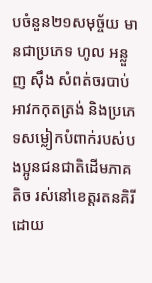បចំនួន២១សមុច្ច័យ មានជាប្រភេទ ហូល អន្លួញ ស៊ឹង សំពត់ចរបាប់ អាវកកុតត្រង់ និងប្រភេទសម្លៀកបំពាក់របស់បងប្អូនជនជាតិដើមភាគតិច រស់នៅខេត្តរតនគិរី ដោយ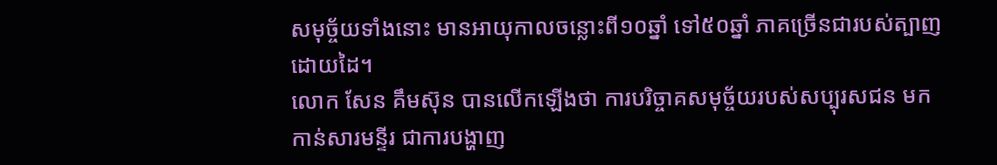សមុច្ច័យទាំងនោះ មានអាយុកាលចន្លោះពី១០ឆ្នាំ ទៅ៥០ឆ្នាំ ភាគច្រើនជារបស់ត្បាញដោយដៃ។
លោក សែន គឹមស៊ុន បានលើកឡើងថា ការបរិច្ចាគសមុច្ច័យរបស់សប្បុរសជន មកកាន់សារមន្ទីរ ជាការបង្ហាញ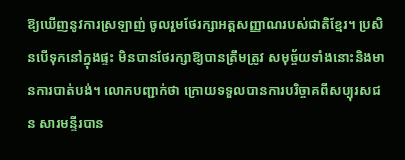ឱ្យឃើញនូវការស្រឡាញ់ ចូលរួមថែរក្សាអត្តសញ្ញាណរបស់ជាតិខ្មែរ។ ប្រសិនបើទុកនៅក្នុងផ្ទះ មិនបានថែរក្សាឱ្យបានត្រឹមត្រូវ សមុច្ច័យទាំងនោះនិងមានការបាត់បង់។ លោកបញ្ជាក់ថា ក្រោយទទួលបានការបរិច្ចាគពីសប្បុរសជន សារមន្ទីរបាន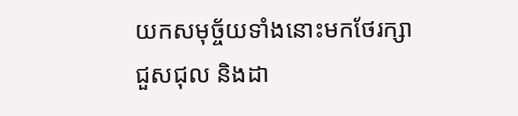យកសមុច្ច័យទាំងនោះមកថែរក្សា ជួសជុល និងដា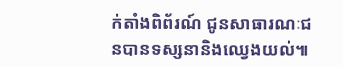ក់តាំងពិព័រណ៍ ជូនសាធារណៈជនបានទស្សនានិងឈ្វេងយល់៕